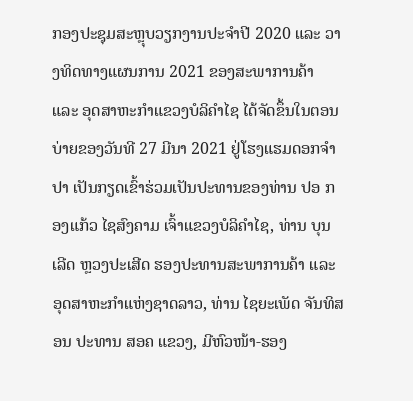ກອງປະຊຸມສະຫຼຸບວຽກງານປະຈຳປີ 2020 ແລະ ວາງທິດທາງແຜນການ 2021 ຂອງສະພາການຄ້າ ແລະ ອຸດສາຫະກຳແຂວງບໍລິຄຳໄຊ ໄດ້ຈັດຂຶ້ນໃນຕອນບ່າຍຂອງວັນທີ 27 ມີນາ 2021 ຢູ່ໂຮງແຮມດອກຈໍາປາ ເປັນກຽດເຂົ້າຮ່ວມເປັນປະທານຂອງທ່ານ ປອ ກອງແກ້ວ ໄຊສົງຄາມ ເຈົ້າແຂວງບໍລິຄຳໄຊ, ທ່ານ ບຸນເລີດ ຫຼວງປະເສີດ ຮອງປະທານສະພາການຄ້າ ແລະ ອຸດສາຫະກຳແຫ່ງຊາດລາວ, ທ່ານ ໄຊຍະເພັດ ຈັນທິສອນ ປະທານ ສອຄ ແຂວງ, ມີຫົວໜ້າ-ຮອງ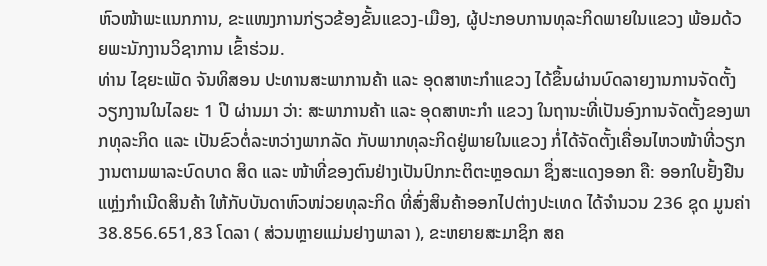ຫົວໜ້າພະແນກການ, ຂະແໜງການກ່ຽວຂ້ອງຂັ້ນແຂວງ-ເມືອງ, ຜູ້ປະກອບການທຸລະກິດພາຍໃນແຂວງ ພ້ອມດ້ວຍພະນັກງານວິຊາການ ເຂົ້າຮ່ວມ.
ທ່ານ ໄຊຍະເພັດ ຈັນທິສອນ ປະທານສະພາການຄ້າ ແລະ ອຸດສາຫະກຳແຂວງ ໄດ້ຂຶ້ນຜ່ານບົດລາຍງານການຈັດຕັ້ງວຽກງານໃນໄລຍະ 1 ປີ ຜ່ານມາ ວ່າ: ສະພາການຄ້າ ແລະ ອຸດສາຫະກຳ ແຂວງ ໃນຖານະທີ່ເປັນອົງການຈັດຕັ້ງຂອງພາກທຸລະກິດ ແລະ ເປັນຂົວຕໍ່ລະຫວ່າງພາກລັດ ກັບພາກທຸລະກິດຢູ່ພາຍໃນແຂວງ ກໍ່ໄດ້ຈັດຕັ້ງເຄື່ອນໄຫວໜ້າທີ່ວຽກງານຕາມພາລະບົດບາດ ສິດ ແລະ ໜ້າທີ່ຂອງຕົນຢ່າງເປັນປົກກະຕິຕະຫຼອດມາ ຊຶ່ງສະແດງອອກ ຄື: ອອກໃບຢັ້ງຢືນແຫຼ່ງກຳເນີດສິນຄ້າ ໃຫ້ກັບບັນດາຫົວໜ່ວຍທຸລະກິດ ທີ່ສົ່ງສິນຄ້າອອກໄປຕ່າງປະເທດ ໄດ້ຈຳນວນ 236 ຊຸດ ມູນຄ່າ 38.856.651,83 ໂດລາ ( ສ່ວນຫຼາຍແມ່ນຢາງພາລາ ), ຂະຫຍາຍສະມາຊິກ ສຄ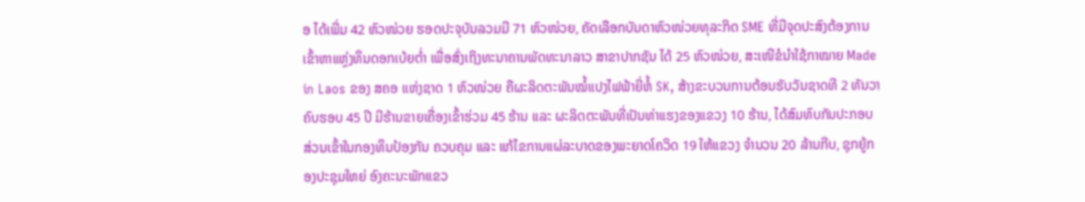ອ ໄດ້ເພີ່ມ 42 ຫົວໜ່ວຍ ຮອດປະຈຸບັນລວມມີ 71 ຫົວໜ່ວຍ, ຄັດເລືອກບັນດາຫົວໜ່ວຍທຸລະກິດ SME ທີ່ມີຈຸດປະສົງຕ້ອງການເຂົ້າຫາແຫຼ່ງທຶນດອກເບ້ຍຕໍ່າ ເພື່ອສົ່ງເຖິງທະນາຄານພັດທະນາລາວ ສາຂາປາກຊັນ ໄດ້ 25 ຫົວໜ່ວຍ, ສະເໜີຂໍນຳໃຊ້ກາໝາຍ Made in Laos ຂອງ ສຄອ ແຫ່ງຊາດ 1 ຫົວໜ່ວຍ ຄືຜະລິດຕະພັນໝໍ້ແປງໄຟຟ້າຍີ່ຫໍ້ SK, ສ້າງຂະບວນການຕ້ອນຮັບວັນຊາດທີ 2 ທັນວາ ຄົບຮອບ 45 ປີ ມີຮ້ານຂາຍເຄື່ອງເຂົ້າຮ່ວມ 45 ຮ້ານ ແລະ ຜະລິດຕະພັນທີ່ເປັນທ່າແຮງຂອງແຂວງ 10 ຮ້ານ, ໄດ້ສົມທົບກັນປະກອບສ່ວນເຂົ້າໃນກອງທຶນປ້ອງກັນ ຄວບຄຸມ ແລະ ແກ້ໄຂການແຜ່ລະບາດຂອງພະຍາດໂຄວິດ 19 ໃຫ້ແຂວງ ຈຳນວນ 20 ລ້ານກີບ, ຊຸກຍູ້ກອງປະຊຸມໃຫຍ່ ອົງຄະນະພັກແຂວ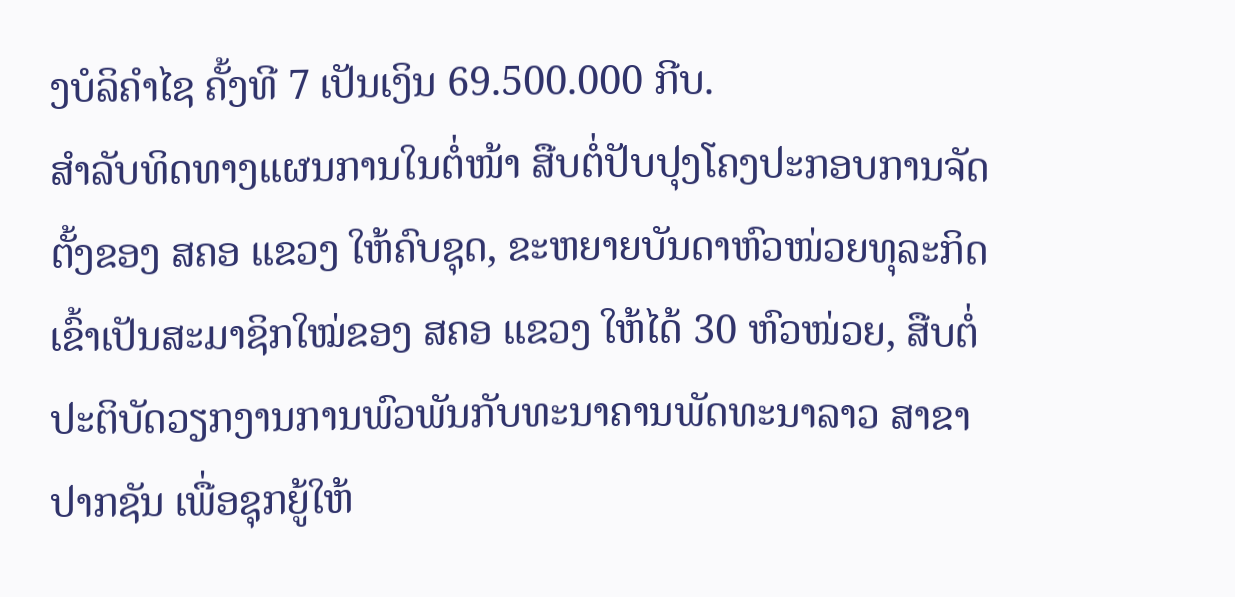ງບໍລິຄຳໄຊ ຄັ້ງທີ 7 ເປັນເງິນ 69.500.000 ກີບ.
ສຳລັບທິດທາງແຜນການໃນຕໍ່ໜ້າ ສືບຕໍ່ປັບປຸງໂຄງປະກອບການຈັດຕັ້ງຂອງ ສຄອ ແຂວງ ໃຫ້ຄົບຊຸດ, ຂະຫຍາຍບັນດາຫົວໜ່ວຍທຸລະກິດເຂົ້າເປັນສະມາຊິກໃໝ່ຂອງ ສຄອ ແຂວງ ໃຫ້ໄດ້ 30 ຫົວໜ່ວຍ, ສືບຕໍ່ປະຕິບັດວຽກງານການພົວພັນກັບທະນາຄານພັດທະນາລາວ ສາຂາປາກຊັນ ເພື່ອຊຸກຍູ້ໃຫ້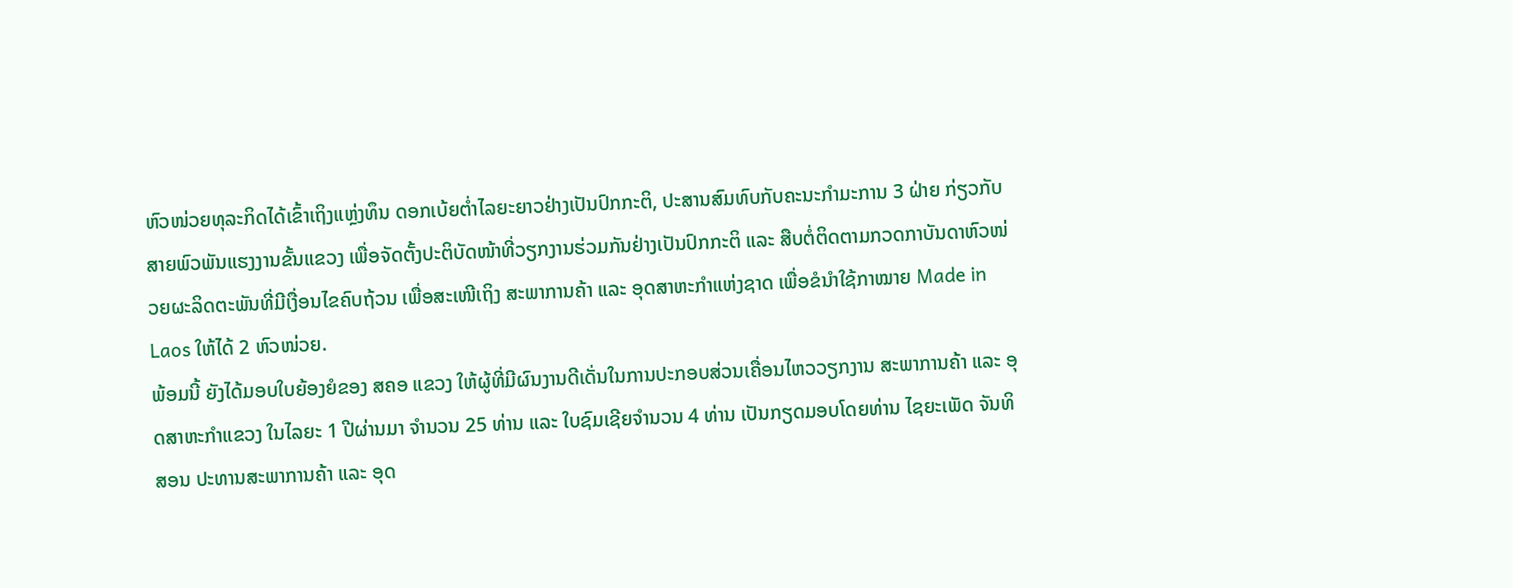ຫົວໜ່ວຍທຸລະກິດໄດ້ເຂົ້າເຖິງແຫຼ່ງທຶນ ດອກເບ້ຍຕ່ຳໄລຍະຍາວຢ່າງເປັນປົກກະຕິ, ປະສານສົມທົບກັບຄະນະກຳມະການ 3 ຝ່າຍ ກ່ຽວກັບສາຍພົວພັນແຮງງານຂັ້ນແຂວງ ເພື່ອຈັດຕັ້ງປະຕິບັດໜ້າທີ່ວຽກງານຮ່ວມກັນຢ່າງເປັນປົກກະຕິ ແລະ ສືບຕໍ່ຕິດຕາມກວດກາບັນດາຫົວໜ່ວຍຜະລິດຕະພັນທີ່ມີເງື່ອນໄຂຄົບຖ້ວນ ເພື່ອສະເໜີເຖິງ ສະພາການຄ້າ ແລະ ອຸດສາຫະກຳແຫ່ງຊາດ ເພື່ອຂໍນຳໃຊ້ກາໝາຍ Made in Laos ໃຫ້ໄດ້ 2 ຫົວໜ່ວຍ.
ພ້ອມນີ້ ຍັງໄດ້ມອບໃບຍ້ອງຍໍຂອງ ສຄອ ແຂວງ ໃຫ້ຜູ້ທີ່ມີຜົນງານດີເດັ່ນໃນການປະກອບສ່ວນເຄື່ອນໄຫວວຽກງານ ສະພາການຄ້າ ແລະ ອຸດສາຫະກຳແຂວງ ໃນໄລຍະ 1 ປີຜ່ານມາ ຈຳນວນ 25 ທ່ານ ແລະ ໃບຊົມເຊີຍຈຳນວນ 4 ທ່ານ ເປັນກຽດມອບໂດຍທ່ານ ໄຊຍະເພັດ ຈັນທິສອນ ປະທານສະພາການຄ້າ ແລະ ອຸດ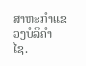ສາຫະກຳແຂວງບໍລິຄຳໄຊ.